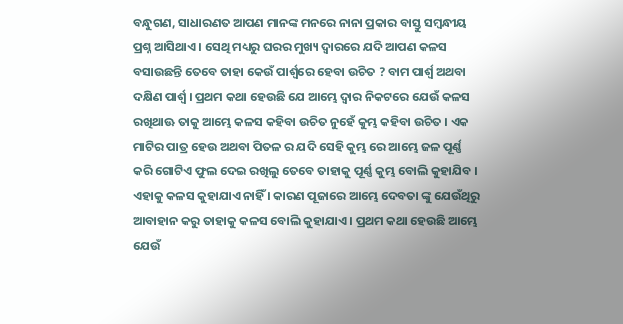ବନ୍ଧୁଗଣ, ସାଧାରଣତ ଆପଣ ମାନଙ୍କ ମନରେ ନାନା ପ୍ରକାର ବାସ୍ତୁ ସମ୍ବନ୍ଧୀୟ ପ୍ରଶ୍ନ ଆସିଥାଏ । ସେଥି ମଧ୍ୟରୁ ଘରର ମୁଖ୍ୟ ଦ୍ଵାରରେ ଯଦି ଆପଣ କଳସ ବସାଉଛନ୍ତି ତେବେ ତାହା କେଉଁ ପାର୍ଶ୍ଵରେ ହେବା ଉଚିତ ? ବାମ ପାର୍ଶ୍ଵ ଅଥବା ଦକ୍ଷିଣ ପାର୍ଶ୍ଵ । ପ୍ରଥମ କଥା ହେଉଛି ଯେ ଆମ୍ଭେ ଦ୍ଵାର ନିକଟରେ ଯେଉଁ କଳସ ରଖିଥାଊ ତାକୁ ଆମ୍ଭେ କଳସ କହିବା ଉଚିତ ନୁହେଁ କୁମ୍ଭ କହିବା ଉଚିତ । ଏକ ମାଟିର ପାତ୍ର ହେଉ ଅଥବା ପିତଳ ର ଯଦି ସେହି କୁମ୍ଭ ରେ ଆମ୍ଭେ ଜଳ ପୂର୍ଣ୍ଣ କରି ଗୋଟିଏ ଫୁଲ ଦେଇ ରଖିଲୁ ତେବେ ତାହାକୁ ପୂର୍ଣ୍ଣ କୁମ୍ଭ ବୋଲି କୁହାଯିବ ।
ଏହାକୁ କଳସ କୁହାଯାଏ ନାହିଁ । କାରଣ ପୂଜାରେ ଆମ୍ଭେ ଦେବତା ଙ୍କୁ ଯେଉଁଥିରୁ ଆବାହାନ କରୁ ତାହାକୁ କଳସ ବୋଲି କୁହାଯାଏ । ପ୍ରଥମ କଥା ହେଉଛି ଆମ୍ଭେ ଯେଉଁ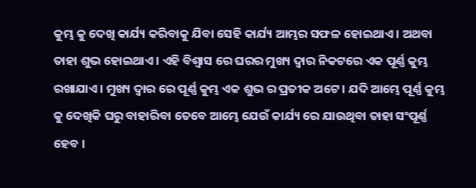କୁମ୍ଭ କୁ ଦେଖି କାର୍ଯ୍ୟ କରିବାକୁ ଯିବା ସେହି କାର୍ଯ୍ୟ ଆମ୍ଭର ସଫଳ ହୋଇଥାଏ । ଅଥବା ତାହା ଶୁଭ ହୋଇଥାଏ । ଏହି ବିଶ୍ଵାସ ରେ ଘରର ମୁଖ୍ୟ ଦ୍ଵାର ନିକଟରେ ଏକ ପୂର୍ଣ୍ଣ କୁମ୍ଭ ରଖାଯାଏ । ମୁଖ୍ୟ ଦ୍ଵାର ରେ ପୂର୍ଣ୍ଣ କୁମ୍ଭ ଏକ ଶୁଭ ର ପ୍ରତୀକ ଅଟେ । ଯଦି ଆମ୍ଭେ ପୂର୍ଣ୍ଣ କୁମ୍ଭ କୁ ଦେଖିକି ଘରୁ ବାହାରିବା ତେବେ ଆମ୍ଭେ ଯେଉଁ କାର୍ଯ୍ୟ ରେ ଯାଉଥିବା ତାହା ସଂପୂର୍ଣ୍ଣ ହେବ ।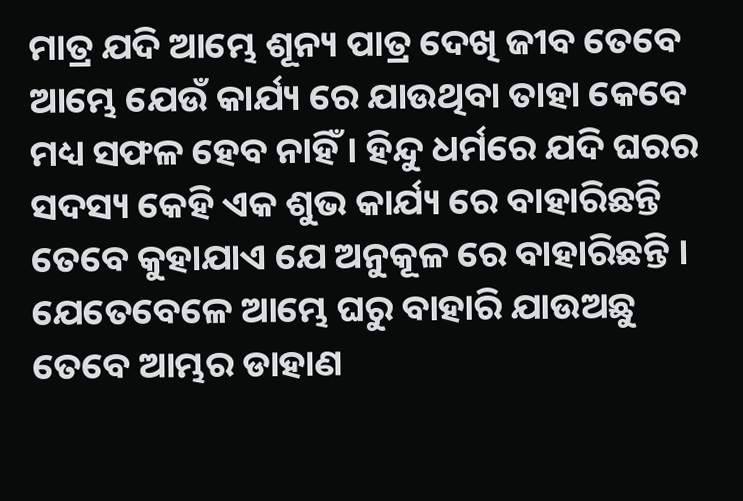ମାତ୍ର ଯଦି ଆମ୍ଭେ ଶୂନ୍ୟ ପାତ୍ର ଦେଖି ଜୀବ ତେବେ ଆମ୍ଭେ ଯେଉଁ କାର୍ଯ୍ୟ ରେ ଯାଉଥିବା ତାହା କେବେ ମଧ୍ୟ ସଫଳ ହେବ ନାହିଁ । ହିନ୍ଦୁ ଧର୍ମରେ ଯଦି ଘରର ସଦସ୍ୟ କେହି ଏକ ଶୁଭ କାର୍ଯ୍ୟ ରେ ବାହାରିଛନ୍ତି ତେବେ କୁହାଯାଏ ଯେ ଅନୁକୂଳ ରେ ବାହାରିଛନ୍ତି । ଯେତେବେଳେ ଆମ୍ଭେ ଘରୁ ବାହାରି ଯାଉଅଛୁ ତେବେ ଆମ୍ଭର ଡାହାଣ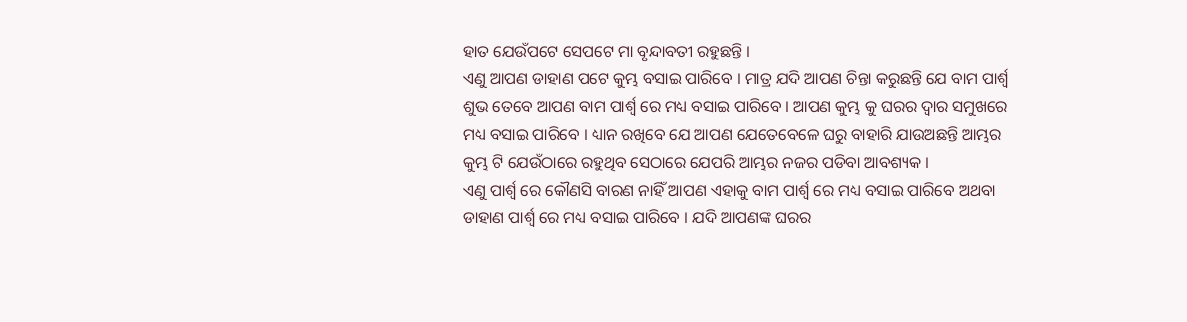ହାତ ଯେଉଁପଟେ ସେପଟେ ମା ବୃନ୍ଦାବତୀ ରହୁଛନ୍ତି ।
ଏଣୁ ଆପଣ ଡାହାଣ ପଟେ କୁମ୍ଭ ବସାଇ ପାରିବେ । ମାତ୍ର ଯଦି ଆପଣ ଚିନ୍ତା କରୁଛନ୍ତି ଯେ ବାମ ପାର୍ଶ୍ଵ ଶୁଭ ତେବେ ଆପଣ ବାମ ପାର୍ଶ୍ଵ ରେ ମଧ୍ୟ ବସାଇ ପାରିବେ । ଆପଣ କୁମ୍ଭ କୁ ଘରର ଦ୍ଵାର ସମୁଖରେ ମଧ୍ୟ ବସାଇ ପାରିବେ । ଧ୍ୟାନ ରଖିବେ ଯେ ଆପଣ ଯେତେବେଳେ ଘରୁ ବାହାରି ଯାଉଅଛନ୍ତି ଆମ୍ଭର କୁମ୍ଭ ଟି ଯେଉଁଠାରେ ରହୁଥିବ ସେଠାରେ ଯେପରି ଆମ୍ଭର ନଜର ପଡିବା ଆବଶ୍ୟକ ।
ଏଣୁ ପାର୍ଶ୍ଵ ରେ କୌଣସି ବାରଣ ନାହିଁ ଆପଣ ଏହାକୁ ବାମ ପାର୍ଶ୍ଵ ରେ ମଧ୍ୟ ବସାଇ ପାରିବେ ଅଥବା ଡାହାଣ ପାର୍ଶ୍ଵ ରେ ମଧ୍ୟ ବସାଇ ପାରିବେ । ଯଦି ଆପଣଙ୍କ ଘରର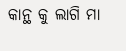କାନ୍ଥ କୁ ଲାଗି ମା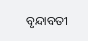ବୃନ୍ଦାବତୀ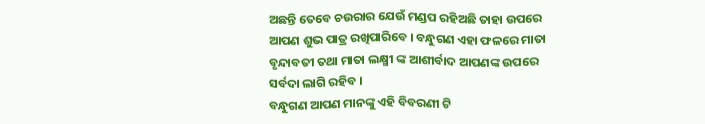ଅଛନ୍ତି ତେବେ ଚଉରାର ଯେଉଁ ମଣ୍ଡପ ରହିଅଛି ତାହା ଉପରେ ଆପଣ ଶୁଭ ପାତ୍ର ରଖିପାରିବେ । ବନ୍ଧୁଗଣ ଏହା ଫଳରେ ମାତା ବୃନ୍ଦାବତୀ ତଥା ମାତା ଲକ୍ଷ୍ମୀ ଙ୍କ ଆଶୀର୍ବାଦ ଆପଣଙ୍କ ଉପରେ ସର୍ବଦା ଲାଗି ରହିବ ।
ବନ୍ଧୁଗଣ ଆପଣ ମାନଙ୍କୁ ଏହି ବିବରଣୀ ଟି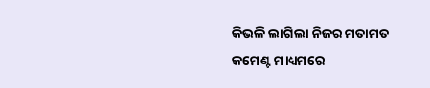କିଭଳି ଲାଗିଲା ନିଜର ମତାମତ କମେଣ୍ଟ ମାଧ୍ୟମରେ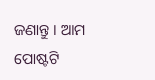ଜଣାନ୍ତୁ । ଆମ ପୋଷ୍ଟଟି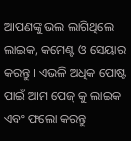ଆପଣଙ୍କୁ ଭଲ ଲାଗିଥିଲେ ଲାଇକ, କମେଣ୍ଟ ଓ ସେୟାର କରନ୍ତୁ । ଏଭଳି ଅଧିକ ପୋଷ୍ଟ ପାଇଁ ଆମ ପେଜ୍ କୁ ଲାଇକ ଏବଂ ଫଲୋ କରନ୍ତୁ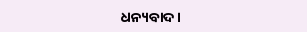ଧନ୍ୟବାଦ ।